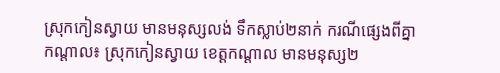ស្រុកកៀនស្វាយ មានមនុស្សលង់ ទឹកស្លាប់២នាក់ ករណីផ្សេងពីគ្នា
កណ្តាល៖ ស្រុកកៀនស្វាយ ខេត្តកណ្តាល មានមនុស្ស២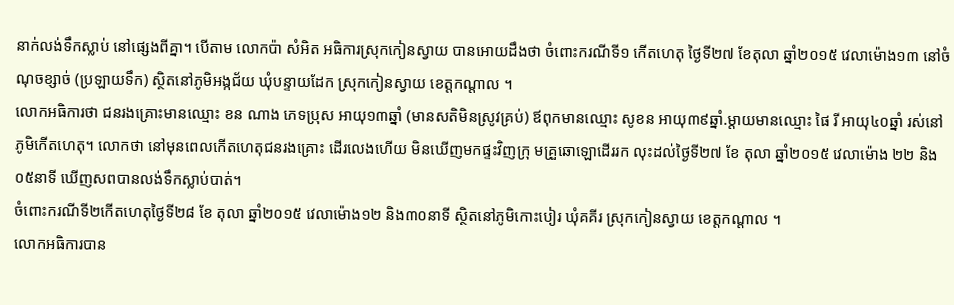នាក់លង់ទឹកស្លាប់ នៅផ្សេងពីគ្នា។ បើតាម លោកប៉ា សំអិត អធិការស្រុកកៀនស្វាយ បានអោយដឹងថា ចំពោះករណីទី១ កើតហេតុ ថ្ងៃទី២៧ ខែតុលា ឆ្នាំ២០១៥ វេលាម៉ោង១៣ នៅចំណុចខ្សាច់ (ប្រឡាយទឹក) ស្ថិតនៅភូមិអង្កជ័យ ឃុំបន្ទាយដែក ស្រុកកៀនស្វាយ ខេត្តកណ្តាល ។
លោកអធិការថា ជនរងគ្រោះមានឈ្មោះ ខន ណាង ភេទប្រុស អាយុ១៣ឆ្នាំ (មានសតិមិនស្រូវគ្រប់) ឪពុកមានឈ្មោះ សូខន អាយុ៣៩ឆ្នាំ.ម្តាយមានឈ្មោះ ផៃ រី អាយុ៤០ឆ្នាំ រស់នៅ ភូមិកើតហេតុ។ លោកថា នៅមុនពេលកើតហេតុជនរងគ្រោះ ដើរលេងហើយ មិនឃើញមកផ្ទះវិញក្រុ មគ្រួឆោឡោដើររក លុះដល់ថ្ងៃទី២៧ ខែ តុលា ឆ្នាំ២០១៥ វេលាម៉ោង ២២ និង ០៥នាទី ឃើញសពបានលង់ទឹកស្លាប់បាត់។
ចំពោះករណីទី២កើតហេតុថ្ងៃទី២៨ ខែ តុលា ឆ្នាំ២០១៥ វេលាម៉ោង១២ និង៣០នាទី ស្ថិតនៅភូមិកោះបៀរ ឃុំគគីរ ស្រុកកៀនស្វាយ ខេត្តកណ្តាល ។
លោកអធិការបាន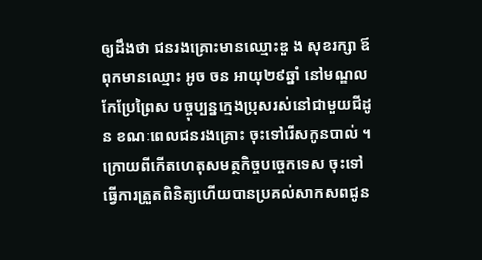ឲ្យដឹងថា ជនរងគ្រោះមានឈ្មោះឌួ ង សុខរក្សា ឪពុកមានឈ្មោះ អូច ចន អាយុ២៩ឆ្នាំ នៅមណ្ឌលកែប្រែព្រៃស បច្ចុប្បន្នក្មេងប្រុសរស់នៅជាមួយជីដូន ខណៈពេលជនរងគ្រោះ ចុះទៅរើសកូនបាល់ ។
ក្រោយពីកើតហេតុសមត្ថកិច្ចបច្ចេកទេស ចុះទៅធ្វើការត្រួតពិនិត្យហើយបានប្រគល់សាកសពជូន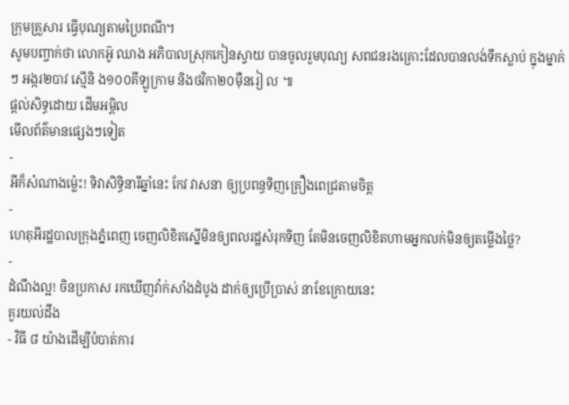ក្រុមគ្រួសារ ធ្វើបុណ្យតាមប្រៃពណី។
សូមបញ្ចាក់ថា លោកអ៑ូ ឈាង អភិបាលស្រុកកៀនស្វាយ បានចូលរួមបុណ្យ សពជនរងគ្រោះដែលបានលង់ទឹកស្លាប់ ក្នុងម្នាក់ៗ អង្ករ២បាវ ស្មើនិ ង១០០គីឡូក្រាម និងថវិកា២០ម៉ឺនរៀ ល ៕
ផ្តល់សិទ្ធដោយ ដើមអម្ពិល
មើលព័ត៌មានផ្សេងៗទៀត
-
អីក៏សំណាងម្ល៉េះ! ទិវាសិទ្ធិនារីឆ្នាំនេះ កែវ វាសនា ឲ្យប្រពន្ធទិញគ្រឿងពេជ្រតាមចិត្ត
-
ហេតុអីរដ្ឋបាលក្រុងភ្នំពេញ ចេញលិខិតស្នើមិនឲ្យពលរដ្ឋសំរុកទិញ តែមិនចេញលិខិតហាមអ្នកលក់មិនឲ្យតម្លើងថ្លៃ?
-
ដំណឹងល្អ! ចិនប្រកាស រកឃើញវ៉ាក់សាំងដំបូង ដាក់ឲ្យប្រើប្រាស់ នាខែក្រោយនេះ
គួរយល់ដឹង
- វិធី ៨ យ៉ាងដើម្បីបំបាត់ការ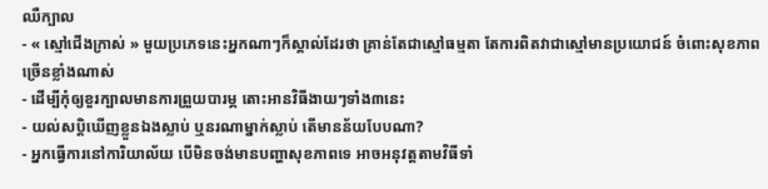ឈឺក្បាល
- « ស្មៅជើងក្រាស់ » មួយប្រភេទនេះអ្នកណាៗក៏ស្គាល់ដែរថា គ្រាន់តែជាស្មៅធម្មតា តែការពិតវាជាស្មៅមានប្រយោជន៍ ចំពោះសុខភាពច្រើនខ្លាំងណាស់
- ដើម្បីកុំឲ្យខួរក្បាលមានការព្រួយបារម្ភ តោះអានវិធីងាយៗទាំង៣នេះ
- យល់សប្តិឃើញខ្លួនឯងស្លាប់ ឬនរណាម្នាក់ស្លាប់ តើមានន័យបែបណា?
- អ្នកធ្វើការនៅការិយាល័យ បើមិនចង់មានបញ្ហាសុខភាពទេ អាចអនុវត្តតាមវិធីទាំ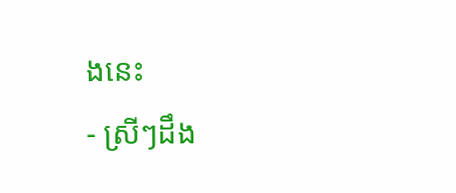ងនេះ
- ស្រីៗដឹង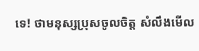ទេ! ថាមនុស្សប្រុសចូលចិត្ត សំលឹងមើល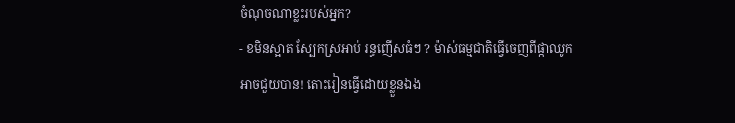ចំណុចណាខ្លះរបស់អ្នក?
- ខមិនស្អាត ស្បែកស្រអាប់ រន្ធញើសធំៗ ? ម៉ាស់ធម្មជាតិធ្វើចេញពីផ្កាឈូកអាចជួយបាន! តោះរៀនធ្វើដោយខ្លួនឯង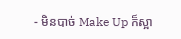- មិនបាច់ Make Up ក៏ស្អា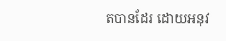តបានដែរ ដោយអនុវ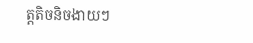ត្តតិចនិចងាយៗ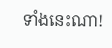ទាំងនេះណា!